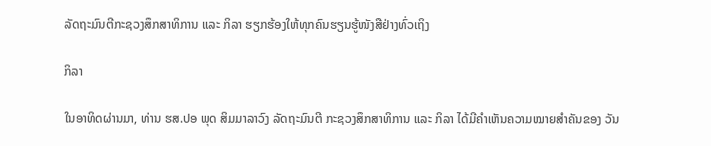ລັດຖະມົນຕີກະຊວງສຶກສາທິການ ແລະ ກິລາ ຮຽກຮ້ອງໃຫ້ທຸກຄົນຮຽນຮູ້ໜັງສືຢ່າງທົ່ວເຖິງ

ກິລາ

ໃນອາທິດຜ່ານມາ, ທ່ານ ຮສ.ປອ ພຸດ ສິມມາລາວົງ ລັດຖະມົນຕີ ກະຊວງສຶກສາທິການ ແລະ ກິລາ ໄດ້ມີຄຳເຫັນຄວາມໝາຍສໍາຄັນຂອງ ວັນ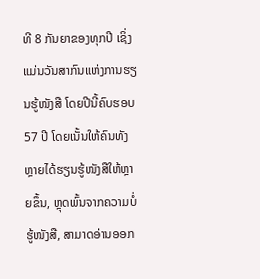ທີ 8 ກັນຍາຂອງທຸກປີ ເຊິ່ງແມ່ນວັນສາກົນແຫ່ງການຮຽນຮູ້ໜັງສື ໂດຍປີນີ້ຄົບຮອບ 57 ປີ ໂດຍເນັ້ນໃຫ້ຄົນທັງຫຼາຍໄດ້ຮຽນຮູ້ໜັງສືໃຫ້ຫຼາຍຂຶ້ນ, ຫຼຸດພົ້ນຈາກຄວາມບໍ່ຮູ້ໜັງສື, ສາມາດອ່ານອອກ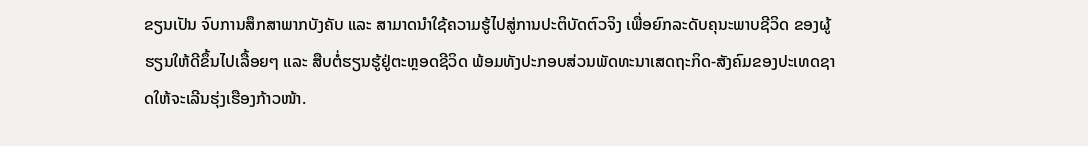ຂຽນເປັນ ຈົບການສຶກສາພາກບັງຄັບ ແລະ ສາມາດນໍາໃຊ້ຄວາມຮູ້ໄປສູ່ການປະຕິບັດຕົວຈິງ ເພື່ອຍົກລະດັບຄຸນະພາບຊີວິດ ຂອງຜູ້ຮຽນໃຫ້ດີຂຶ້ນໄປເລື້ອຍໆ ແລະ ສືບຕໍ່ຮຽນຮູ້ຢູ່ຕະຫຼອດຊີວິດ ພ້ອມທັງປະກອບສ່ວນພັດທະນາເສດຖະກິດ-ສັງຄົມຂອງປະເທດຊາດໃຫ້ຈະເລີນຮຸ່ງເຮືອງກ້າວໜ້າ.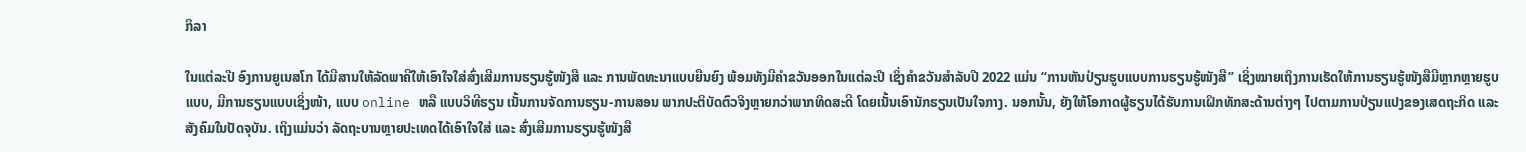ກິລາ

ໃນແຕ່ລະປີ ອົງການຍູເນສໂກ ໄດ້ມີສານໃຫ້ລັດພາຄີໃຫ້ເອົາໃຈໃສ່ສົ່ງເສີມການຮຽນຮູ້ໜັງສື ແລະ ການພັດທະນາແບບຍືນຍົງ ພ້ອມທັງມີຄໍາຂວັນອອກໃນແຕ່ລະປີ ເຊິ່ງຄຳຂວັນສໍາລັບປີ 2022 ແມ່ນ “ການຫັນປ່ຽນຮູບແບບການຮຽນຮູ້ໜັງສື” ເຊິ່ງໝາຍເຖິງການເຮັດໃຫ້ການຮຽນຮູ້ໜັງສືມີຫຼາກຫຼາຍຮູບແບບ, ມີການຮຽນແບບເຊິ່ງໜ້າ, ແບບ online ຫລື ແບບວິທີຮຽນ ເນັ້ນການຈັດການຮຽນ-ການສອນ ພາກປະຕິບັດຕົວຈິງຫຼາຍກວ່າພາກທິດສະດີ ໂດຍເນັ້ນເອົານັກຮຽນເປັນໃຈກາງ. ນອກນັ້ນ, ຍັງໃຫ້ໂອກາດຜູ້ຮຽນໄດ້ຮັບການເຝິກທັກສະດ້ານຕ່າງໆ ໄປຕາມການປ່ຽນແປງຂອງເສດຖະກິດ ແລະ ສັງຄົມໃນປັດຈຸບັນ. ເຖິງແມ່ນວ່າ ລັດຖະບານຫຼາຍປະເທດໄດ້ເອົາໃຈໃສ່ ແລະ ສົ່ງເສີມການຮຽນຮູ້ໜັງສື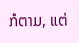ກໍຕາມ, ແຕ່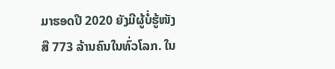ມາຮອດປີ 2020 ຍັງມີຜູ້ບໍ່ຮູ້ໜັງສື 773 ລ້ານຄົນໃນທົ່ວໂລກ. ໃນ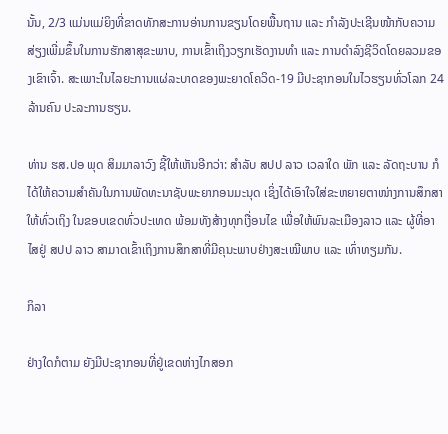ນັ້ນ, 2/3 ແມ່ນແມ່ຍິງທີ່ຂາດທັກສະການອ່ານການຂຽນໂດຍພື້ນຖານ ແລະ ກຳລັງປະເຊີນໜ້າກັບຄວາມສ່ຽງເພີ່ມຂຶ້ນໃນການຮັກສາສຸຂະພາບ, ການເຂົ້າເຖິງວຽກເຮັດງານທຳ ແລະ ການດໍາລົງຊີວິດໂດຍລວມຂອງເຂົາເຈົ້າ. ສະເພາະໃນໄລຍະການແຜ່ລະບາດຂອງພະຍາດໂຄວິດ-19 ມີປະຊາກອນໃນໄວຮຽນທົ່ວໂລກ 24 ລ້ານຄົນ ປະລະການຮຽນ.

ທ່ານ ຮສ.ປອ ພຸດ ສິມມາລາວົງ ຊີ້ໃຫ້ເຫັນອີກວ່າ: ສຳລັບ ສປປ ລາວ ເວລາໃດ ພັກ ແລະ ລັດຖະບານ ກໍໄດ້ໃຫ້ຄວາມສໍາຄັນໃນການພັດທະນາຊັບພະຍາກອນມະນຸດ ເຊິ່ງໄດ້ເອົາໃຈໃສ່ຂະຫຍາຍຕາໜ່າງການສຶກສາໃຫ້ທົ່ວເຖິງ ໃນຂອບເຂດທົ່ວປະເທດ ພ້ອມທັງສ້າງທຸກເງື່ອນໄຂ ເພື່ອໃຫ້ພົນລະເມືອງລາວ ແລະ ຜູ້ທີ່ອາໄສຢູ່ ສປປ ລາວ ສາມາດເຂົ້າເຖິງການສຶກສາທີ່ມີຄຸນະພາບຢ່າງສະເໝີພາບ ແລະ ເທົ່າທຽມກັນ.

ກິລາ

ຢ່າງໃດກໍຕາມ ຍັງມີປະຊາກອນທີ່ຢູ່ເຂດຫ່າງໄກສອກ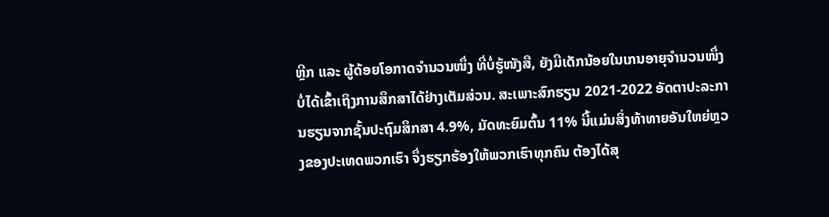ຫຼີກ ແລະ ຜູ້ດ້ອຍໂອກາດຈຳນວນໜຶ່ງ ທີ່ບໍ່ຮູ້ໜັງສື, ຍັງມີເດັກນ້ອຍໃນເກນອາຍຸຈຳນວນໜຶ່ງ ບໍ່ໄດ້ເຂົ້າເຖິງການສຶກສາໄດ້ຢ່າງເຕັມສ່ວນ. ສະເພາະສົກຮຽນ 2021-2022 ອັດຕາປະລະການຮຽນຈາກຊັ້ນປະຖົມສຶກສາ 4.9%, ມັດທະຍົມຕົ້ນ 11% ນີ້ແມ່ນສິ່ງທ້າທາຍອັນໃຫຍ່ຫຼວງຂອງປະເທດພວກເຮົາ ຈຶ່ງຮຽກຮ້ອງໃຫ້ພວກເຮົາທຸກຄົນ ຕ້ອງໄດ້ສຸ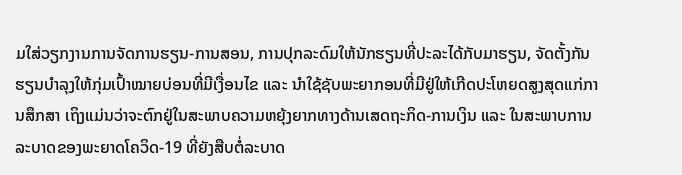ມໃສ່ວຽກງານການຈັດການຮຽນ-ການສອນ, ການປຸກລະດົມໃຫ້ນັກຮຽນທີ່ປະລະໄດ້ກັບມາຮຽນ, ຈັດຕັ້ງກັນຮຽນບຳລຸງໃຫ້ກຸ່ມເປົ້າໝາຍບ່ອນທີ່ມີເງື່ອນໄຂ ແລະ ນໍາໃຊ້ຊັບພະຍາກອນທີ່ມີຢູ່ໃຫ້ເກີດປະໂຫຍດສູງສຸດແກ່ການສຶກສາ ເຖິງແມ່ນວ່າຈະຕົກຢູ່ໃນສະພາບຄວາມຫຍຸ້ງຍາກທາງດ້ານເສດຖະກິດ-ການເງິນ ແລະ ໃນສະພາບການລະບາດຂອງພະຍາດໂຄວິດ-19 ທີ່ຍັງສືບຕໍ່ລະບາດ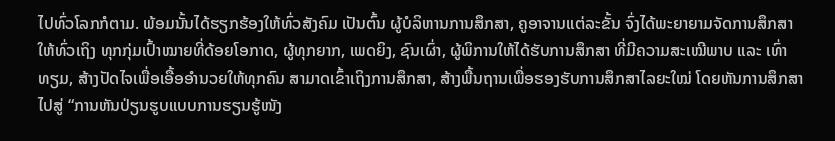ໄປທົ່ວໂລກກໍຕາມ. ພ້ອມນັ້ນໄດ້ຮຽກຮ້ອງໃຫ້ທົ່ວສັງຄົມ ເປັນຕົ້ນ ຜູ້ບໍລິຫານການສຶກສາ, ຄູອາຈານແຕ່ລະຂັ້ນ ຈົ່ງໄດ້ພະຍາຍາມຈັດການສຶກສາໃຫ້ທົ່ວເຖິງ ທຸກກຸ່ມເປົ້າໝາຍທີ່ດ້ອຍໂອກາດ, ຜູ້ທຸກຍາກ, ເພດຍິງ, ຊົນເຜົ່າ, ຜູ້ພິການໃຫ້ໄດ້ຮັບການສຶກສາ ທີ່ມີຄວາມສະເໝີພາບ ແລະ ເທົ່າທຽມ, ສ້າງປັດໄຈເພື່ອເອື້ອອຳນວຍໃຫ້ທຸກຄົນ ສາມາດເຂົ້າເຖິງການສຶກສາ, ສ້າງພື້ນຖານເພື່ອຮອງຮັບການສຶກສາໄລຍະໃໝ່ ໂດຍຫັນການສຶກສາໄປສູ່ “ການຫັນປ່ຽນຮູບແບບການຮຽນຮູ້ໜັງ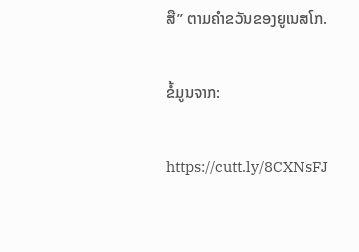ສື” ຕາມຄໍາຂວັນຂອງຍູເນສໂກ.

ຂໍ້ມູນຈາກ:

https://cutt.ly/8CXNsFJ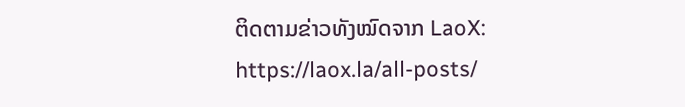ຕິດຕາມຂ່າວທັງໝົດຈາກ LaoX: https://laox.la/all-posts/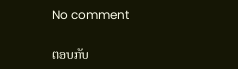No comment

ຕອບກັບ